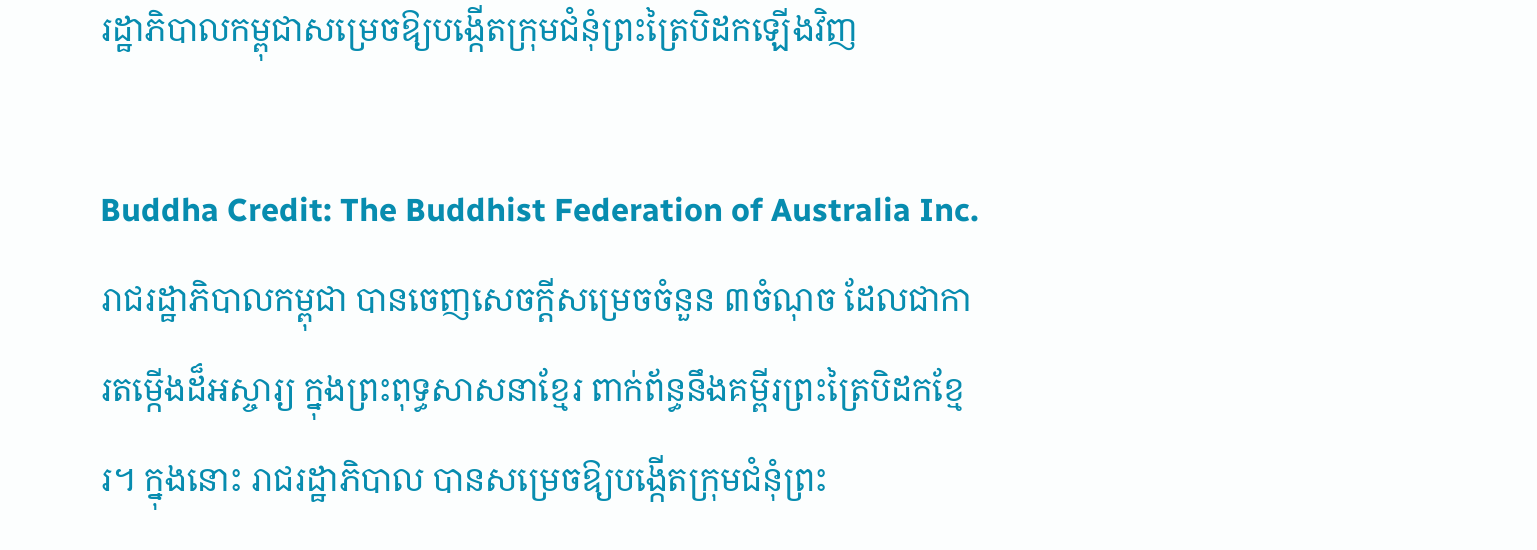រដ្ឋាភិបាលកម្ពុជាសម្រេចឱ្យបង្កើតក្រុមជំនុំព្រះត្រៃបិដកឡើងវិញ

Buddha Credit: The Buddhist Federation of Australia Inc.
រាជរដ្ឋាភិបាលកម្ពុជា បានចេញសេចក្តីសម្រេចចំនួន ៣ចំណុច ដែលជាការតម្កើងដ៏អស្ចារ្យ ក្នុងព្រះពុទ្ធសាសនាខ្មែរ ពាក់ព័ន្ធនឹងគម្ពីរព្រះត្រៃបិដកខ្មែរ។ ក្នុងនោះ រាជរដ្ឋាភិបាល បានសម្រេចឱ្យបង្កើតក្រុមជំនុំព្រះ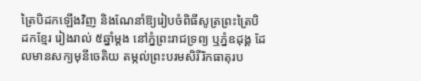ត្រៃបិដកឡើងវិញ និងណែនាំឱ្យរៀបចំពិធីសូត្រព្រះត្រៃបិដកខ្មែរ រៀងរាល់ ៥ឆ្នាំម្តង នៅភ្នំព្រះរាជទ្រព្យ ឬភ្នំឧដុង្គ ដែលមានសក្យមុនីចេតិយ តម្កល់ព្រះបរមសិរីរិកធាតុរប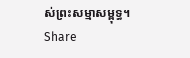ស់ព្រះសម្មាសម្ពុទ្ធ។
Share